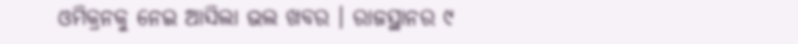ଓମିକ୍ରନକୁ ନେଇ ଆସିଲା ଭଲ ଖବର । ରାଜସ୍ଥାନର ୯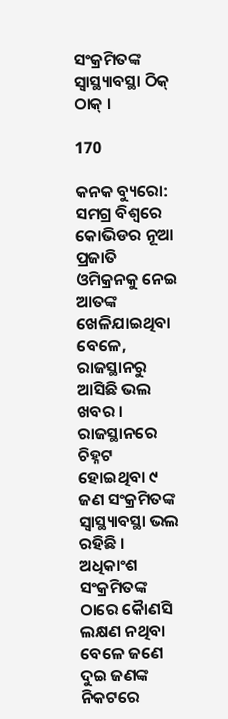ସଂକ୍ରମିତଙ୍କ ସ୍ୱାସ୍ଥ୍ୟାବସ୍ଥା ଠିକ୍ ଠାକ୍ ।

170

କନକ ବ୍ୟୁରୋ: ସମଗ୍ର ବିଶ୍ୱରେ କୋଭିଡର ନୂଆ ପ୍ରଜାତି ଓମିକ୍ରନକୁ ନେଇ ଆତଙ୍କ ଖେଳିଯାଇଥିବା ବେଳେ, ରାଜସ୍ଥାନରୁ ଆସିଛି ଭଲ ଖବର । ରାଜସ୍ଥାନରେ ଚିହ୍ନଟ ହୋଇଥିବା ୯ ଜଣ ସଂକ୍ରମିତଙ୍କ ସ୍ୱାସ୍ଥ୍ୟାବସ୍ଥା ଭଲ ରହିଛି । ଅଧିକାଂଶ ସଂକ୍ରମିତଙ୍କ ଠାରେ କୈାଣସି ଲକ୍ଷଣ ନଥିବା ବେଳେ ଜଣେ ଦୁଇ ଜଣଙ୍କ ନିକଟରେ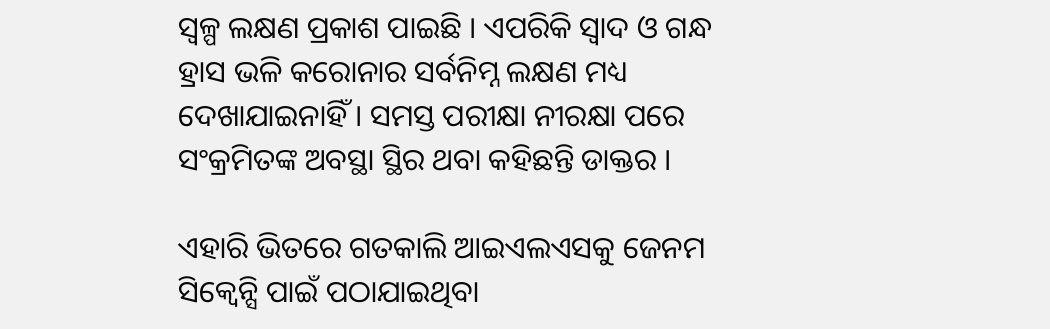ସ୍ୱଳ୍ପ ଲକ୍ଷଣ ପ୍ରକାଶ ପାଇଛି । ଏପରିକି ସ୍ୱାଦ ଓ ଗନ୍ଧ ହ୍ରାସ ଭଳି କରୋନାର ସର୍ବନିମ୍ନ ଲକ୍ଷଣ ମଧ୍ୟ ଦେଖାଯାଇନାହିଁ । ସମସ୍ତ ପରୀକ୍ଷା ନୀରକ୍ଷା ପରେ ସଂକ୍ରମିତଙ୍କ ଅବସ୍ଥା ସ୍ଥିର ଥବା କହିଛନ୍ତି ଡାକ୍ତର ।

ଏହାରି ଭିତରେ ଗତକାଲି ଆଇଏଲଏସକୁ ଜେନମ ସିକ୍ୱେନ୍ସି ପାଇଁ ପଠାଯାଇଥିବା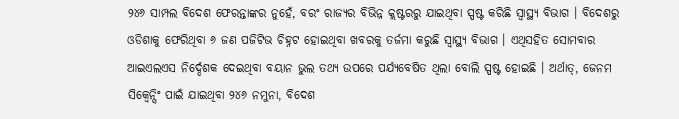୨୪୬ ସାମ୍ପଲ ବିଦେଶ ଫେରନ୍ତାଙ୍କର ନୁହେଁ, ବରଂ ରାଜ୍ୟର ବିଭିନ୍ନ କ୍ଲଷ୍ଟରରୁ ଯାଇଥିବା ସ୍ପଷ୍ଟ କରିଛି ସ୍ୱାସ୍ଥ୍ୟ ବିଭାଗ । ବିଦେଶରୁ ଓଡିଶାକୁ ଫେରିଥିବା ୬ ଜଣ ପଜିଟିଭ ଚିହ୍ନଟ ହୋଇଥିବା ଖବରକୁ ତର୍ଜମା କରୁଛି ସ୍ୱାସ୍ଥ୍ୟ ବିଭାଗ । ଏଥିସହିତ ସୋମବାର ଆଇଏଲଏସ ନିର୍ଦ୍ଦେଶକ ଦେଇଥିବା ବୟାନ ଭୁଲ ତଥ୍ୟ ଉପରେ ପର୍ଯ୍ୟବେଷିତ ଥିଲା ବୋଲି ସ୍ପଷ୍ଟ ହୋଇଛି । ଅର୍ଥାତ୍, ଜେନମ ସିକ୍ୱେନ୍ସିଂ ପାଇଁ ଯାଇଥିବା ୨୪୬ ନମୁନା, ବିଦେଶ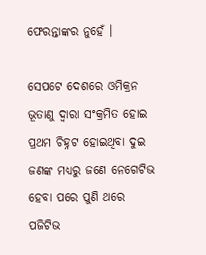ଫେରନ୍ତାଙ୍କର ନୁହେଁ ।

ସେପଟେ ଦେଶରେ ଓମିକ୍ରନ ଭୂତାଣୁ ଦ୍ୱାରା ସଂକ୍ରମିତ ହୋଇ ପ୍ରଥମ ଚିହ୍ନଟ ହୋଇଥିବା ଦୁଇ ଜଣଙ୍କ ମଧ୍ୟରୁ ଜଣେ ନେଗେଟିଭ ହେବା ପରେ ପୁଣି ଥରେ ପଜିଟିଭ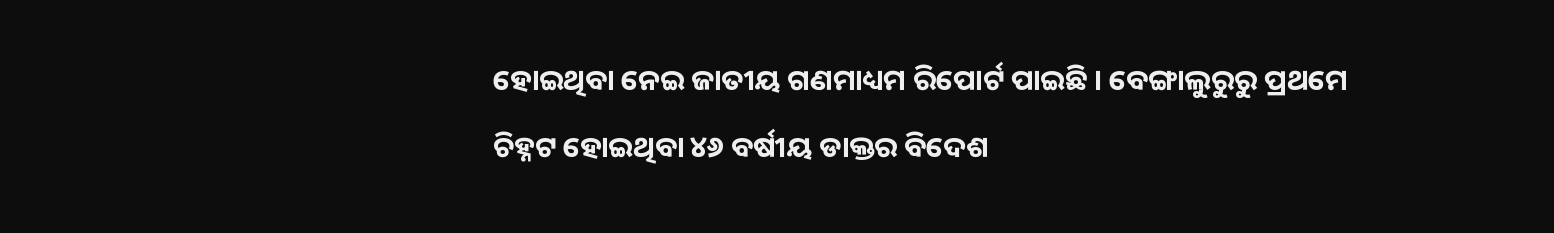ହୋଇଥିବା ନେଇ ଜାତୀୟ ଗଣମାଧ୍ୟମ ରିପୋର୍ଟ ପାଇଛି । ବେଙ୍ଗାଲୁରୁରୁ ପ୍ରଥମେ ଚିହ୍ନଟ ହୋଇଥିବା ୪୬ ବର୍ଷୀୟ ଡାକ୍ତର ବିଦେଶ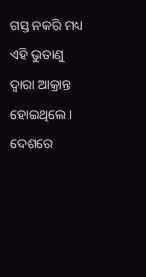ଗସ୍ତ ନକରି ମଧ୍ୟ ଏହି ଭୁତାଣୁ ଦ୍ୱାରା ଆକ୍ରାନ୍ତ ହୋଇଥିଲେ । ଦେଶରେ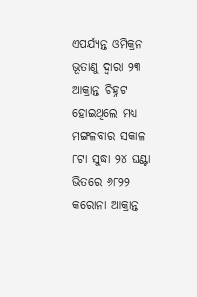ଏପର୍ଯ୍ୟନ୍ତ ଓମିକ୍ରନ ଭୂତାଣୁ ଦ୍ୱାରା ୨୩ ଆକ୍ରାନ୍ତ ଚିହ୍ନଟ ହୋଇଥିଲେ ମଧ୍ୟ ମଙ୍ଗଳବାର ସକାଳ ୮ଟା ସୁଦ୍ଧା ୨୪ ଘଣ୍ଟା ଭିତରେ ୬୮୨୨ କରୋନା ଆକ୍ରାନ୍ତ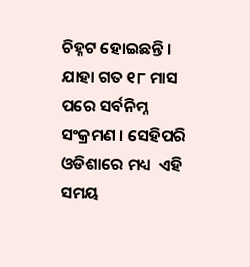ଚିହ୍ନଟ ହୋଇଛନ୍ତି । ଯାହା ଗତ ୧୮ ମାସ ପରେ ସର୍ବନିମ୍ନ ସଂକ୍ରମଣ । ସେହିପରି ଓଡିଶାରେ ମଧ୍ୟ  ଏହି ସମୟ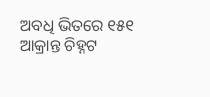ଅବଧି ଭିତରେ ୧୫୧ ଆକ୍ରାନ୍ତ ଚିହ୍ନଟ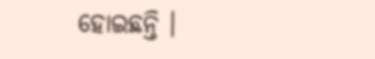ହୋଇଛନ୍ତି ।